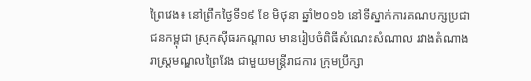ព្រៃវេង៖ នៅព្រឹកថ្ងៃទី១៩ ខែ មិថុនា ឆ្នាំ២០១៦ នៅទីស្នាក់ការគណបក្សប្រជាជនកម្ពុជា ស្រុកស៊ីធរកណ្តាល មានរៀបចំពិធីសំណេះសំណាល រវាងតំណាងរាស្ត្រមណ្ឌលព្រៃវែង ជាមួយមន្ត្រីរាជការ ក្រុមប្រឹក្សា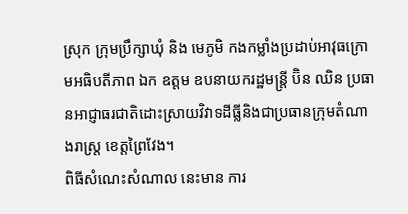ស្រុក ក្រុមប្រឹក្សាឃុំ និង មេភូមិ កងកម្លាំងប្រដាប់អាវុធក្រោមអធិបតីភាព ឯក ឧត្តម ឧបនាយករដ្ឋមន្ត្រី ប៊ិន ឈិន ប្រធានអាជ្ញាធរជាតិដោះស្រាយវិវាទដីធ្លីនិងជាប្រធានក្រុមតំណាងរាស្ត្រ ខេត្តព្រៃវែង។
ពិធីសំណេះសំណាល នេះមាន ការ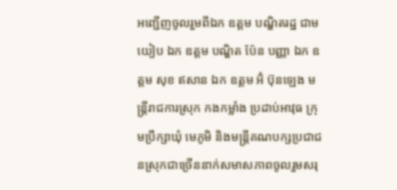អញ្ជើញចូលរួមពីឯក ឧត្តម បណ្ឌិតរដ្ឋ ជាម យៀប ឯក ឧត្តម បណ្ឌិត ប៉ែន បញ្ញា ឯក ឧត្តម សុខ ឥសាន ឯក ឧត្តម អ៊ំ ប៊ុនឡេង មន្ត្រីរាជការស្រុក កងកម្លាំង ប្រដាប់អាវុធ ក្រុមប្រឹក្សាឃុំ មេភូមិ និងមន្ត្រីគណបក្សប្រជាជនស្រុកជាច្រើននាក់សមាសភាពចូលរួមសរុ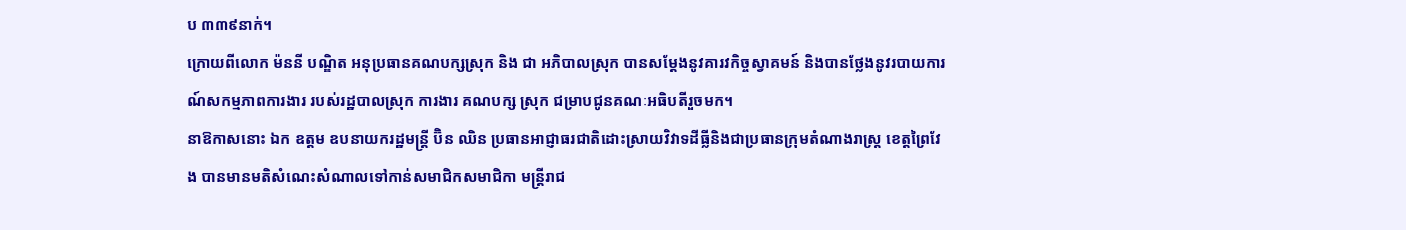ប ៣៣៩នាក់។
ក្រោយពីលោក ម៉ននី បណ្ឌិត អនុប្រធានគណបក្សស្រុក និង ជា អភិបាលស្រុក បានសម្ដែងនូវគារវកិច្ចស្វាគមន៍ និងបានថ្លែងនូវរបាយការណ៍សកម្មភាពការងារ របស់រដ្ឋបាលស្រុក ការងារ គណបក្ស ស្រុក ជម្រាបជូនគណៈអធិបតីរួចមក។
នាឱកាសនោះ ឯក ឧត្តម ឧបនាយករដ្ឋមន្ត្រី ប៊ិន ឈិន ប្រធានអាជ្ញាធរជាតិដោះស្រាយវិវាទដីធ្លីនិងជាប្រធានក្រុមតំណាងរាស្ត្រ ខេត្តព្រៃវែង បានមានមតិសំណេះសំណាលទៅកាន់សមាជិកសមាជិកា មន្ត្រីរាជ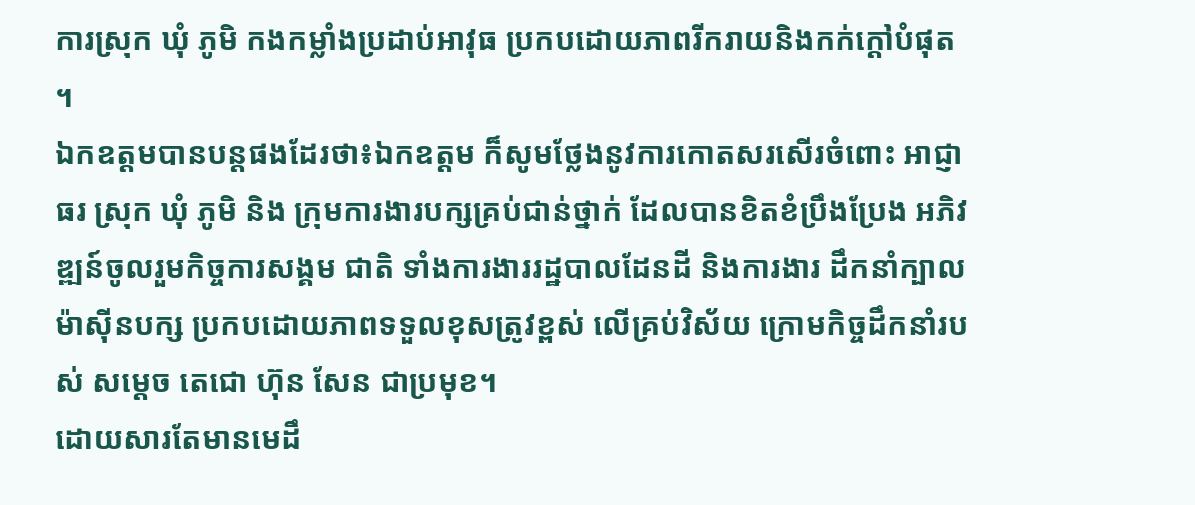ការស្រុក ឃុំ ភូមិ កងកម្លាំងប្រដាប់អាវុធ ប្រកបដោយភាពរីករាយនិងកក់ក្ដៅបំផុត ។
ឯកឧត្តមបានបន្តផងដែរថា៖ឯកឧត្តម ក៏សូមថ្លែងនូវការកោតសរសើរចំពោះ អាជ្ញាធរ ស្រុក ឃុំ ភូមិ និង ក្រុមការងារបក្សគ្រប់ជាន់ថ្នាក់ ដែលបានខិតខំប្រឹងប្រែង អភិវឌ្ឍន៍ចូលរួមកិច្ចការសង្គម ជាតិ ទាំងការងាររដ្ឋបាលដែនដី និងការងារ ដឹកនាំក្បាលម៉ាស៊ីនបក្ស ប្រកបដោយភាពទទួលខុសត្រូវខ្ពស់ លើគ្រប់វិស័យ ក្រោមកិច្ចដឹកនាំរបស់ សម្ដេច តេជោ ហ៊ុន សែន ជាប្រមុខ។
ដោយសារតែមានមេដឹ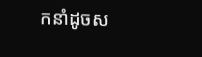កនាំដូចស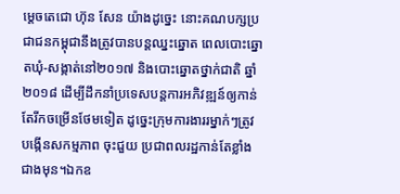ម្តេចតេជោ ហ៊ុន សែន យ៉ាងដូច្នេះ នោះគណបក្សប្រជាជនកម្ពុជានឹងត្រូវបានបន្តឈ្នះឆ្នោត ពេលបោះឆ្នោតឃុំ-សង្កាត់នៅ២០១៧ និងបោះឆ្នោតថ្នាក់ជាតិ ឆ្នាំ២០១៨ ដើម្បីដឹកនាំប្រទេសបន្តការអភិវឌ្ឍន៍ឲ្យកាន់តែរីកចម្រើនថែមទៀត ដូច្នេះក្រុមការងាររម្នាក់ៗត្រូវបង្កើនសកម្មភាព ចុះជួយ ប្រជាពលរដ្ឋកាន់តែខ្លាំងជាងមុន។ឯកឧ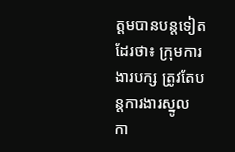ត្តមបានបន្តទៀតដែរថា៖ ក្រុមការងារបក្ស ត្រូវតែបន្តការងារស្នូល កា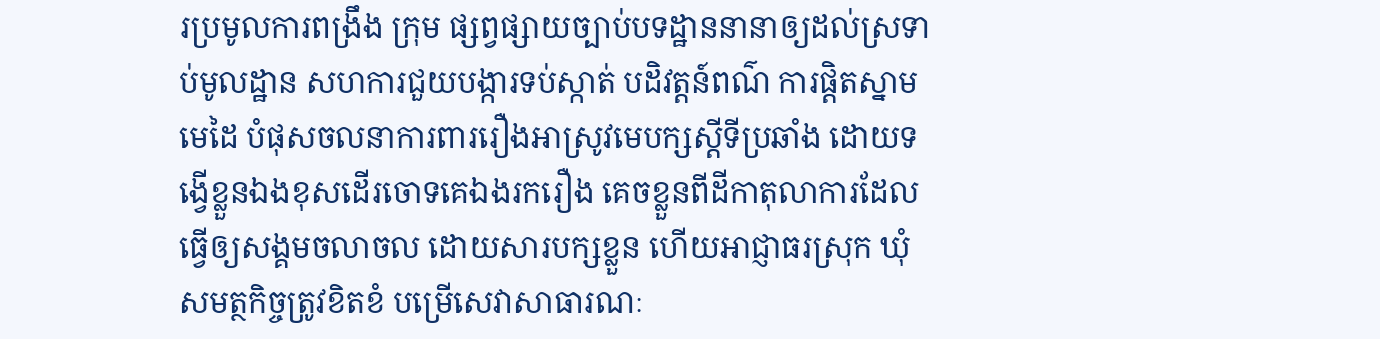រប្រមូលការពង្រឹង ក្រុម ផ្សព្វផ្សាយច្បាប់បទដ្ឋាននានាឲ្យដល់ស្រទាប់មូលដ្ឋាន សហការជួយបង្ការទប់ស្កាត់ បដិវត្តន៍ពណ៌ ការផ្ដិតស្នាមមេដៃ បំផុសចលនាការពាររឿងអាស្រូវមេបក្សស្ដីទីប្រឆាំង ដោយទង្វើខ្លួនឯងខុសដើរចោទគេឯងរករឿង គេចខ្លួនពីដីកាតុលាការដែលធ្វើឲ្យសង្គមចលាចល ដោយសារបក្សខ្លួន ហើយអាជ្ញាធរស្រុក ឃុំ សមត្ថកិច្ចត្រូវខិតខំ បម្រើសេវាសាធារណៈ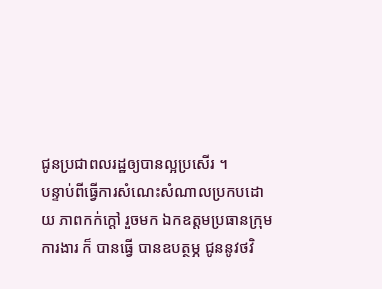ជូនប្រជាពលរដ្ឋឲ្យបានល្អប្រសើរ ។
បន្ទាប់ពីធ្វើការសំណេះសំណាលប្រកបដោយ ភាពកក់ក្ដៅ រួចមក ឯកឧត្តមប្រធានក្រុមការងារ ក៏ បានធ្វើ បានឧបត្ថម្ភ ជូននូវថវិ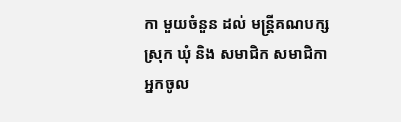កា មួយចំនួន ដល់ មន្ត្រីគណបក្សស្រុក ឃុំ និង សមាជិក សមាជិកា អ្នកចូល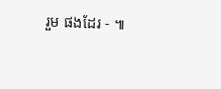រួម ផងដែរ - ៕